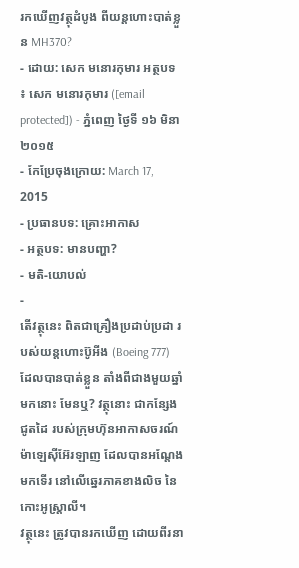រកឃើញវត្ថុដំបូង ពីយន្ដហោះបាត់ខ្លួន MH370?
- ដោយ: សេក មនោរកុមារ អត្ថបទ ៖ សេក មនោរកុមារ ([email protected]) - ភ្នំពេញ ថ្ងៃទី ១៦ មិនា ២០១៥
- កែប្រែចុងក្រោយ: March 17, 2015
- ប្រធានបទ: គ្រោះអាកាស
- អត្ថបទ: មានបញ្ហា?
- មតិ-យោបល់
-
តើវត្ថុនេះ ពិតជាគ្រឿងប្រដាប់ប្រដា របស់យន្ដហោះប៊ូអីង (Boeing 777) ដែលបានបាត់ខ្លួន តាំងពីជាងមួយឆ្នាំមកនោះ មែនឬ? វត្ថុនោះ ជាកន្សែងជូតដៃ របស់ក្រុមហ៊ុនអាកាសចរណ៍ ម៉ាឡេស៊ីអ៊ែរឡាញ ដែលបានអណ្ដែងមកទើរ នៅលើឆ្នេរភាគខាងលិច នៃកោះអូស្ត្រាលី។
វត្ថុនេះ ត្រូវបានរកឃើញ ដោយពីរនា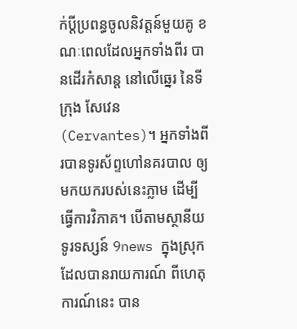ក់ប្ដីប្រពន្ធចូលនិវត្តន៍មួយគូ ខណៈពេលដែលអ្នកទាំងពីរ បានដើរកំសាន្ដ នៅលើឆ្នេរ នៃទីក្រុង សែវេន (Cervantes)។ អ្នកទាំងពីរបានទូរស័ព្ទហៅនគរបាល ឲ្យមកយករបស់នេះភ្លាម ដើម្បីធ្វើការវិភាគ។ បើតាមស្ថានីយទូរទស្សន៍ 9news ក្នុងស្រុក ដែលបានរាយការណ៍ ពីហេតុការណ៍នេះ បាន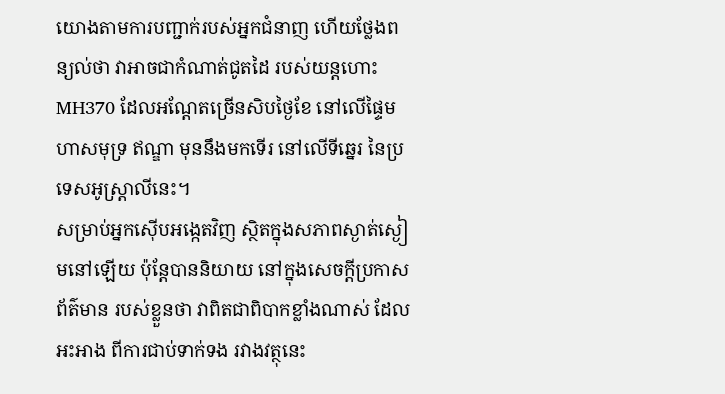យោងតាមការបញ្ជាក់របស់អ្នកជំនាញ ហើយថ្លែងពន្យល់ថា វាអាចជាកំណាត់ជូតដៃ របស់យន្ដហោះ MH370 ដែលអណ្ដែតច្រើនសិបថ្ងៃខែ នៅលើផ្ទៃមហាសមុទ្រ ឥណ្ឌា មុននឹងមកទើរ នៅលើទីឆ្នេរ នៃប្រទេសអូស្ត្រាលីនេះ។
សម្រាប់អ្នកស៊ើបអង្កេតវិញ ស្ថិតក្នុងសភាពស្ងាត់ស្ងៀមនៅឡើយ ប៉ុន្តែបាននិយាយ នៅក្នុងសេចក្ដីប្រកាសព័ត៌មាន របស់ខ្លួនថា វាពិតជាពិបាកខ្លាំងណាស់ ដែលអះអាង ពីការជាប់ទាក់ទង រវាងវត្ថុនេះ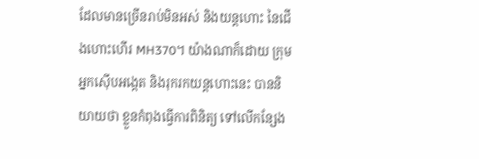ដែលមានច្រើនរាប់មិនអស់ និងយន្ដហោះ នៃជើងហោះហើរ MH370។ យ៉ាងណាក៏ដោយ ក្រុមអ្នកស៊ើបអង្កេត និងរុករកយន្ដហោះនេះ បាននិយាយថា ខ្លួនកំពុងធ្វើការពិនិត្យ ទៅលើកន្សែង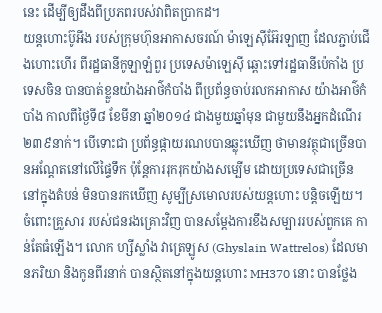នេះ ដើម្បីឲ្យដឹងពីប្រភពរបស់វាពិតប្រាកដ។
យន្ដហោះប៊ូអីង របស់ក្រុមហ៊ុនអាកាសចរណ៍ ម៉ាឡេស៊ីអ៊ែរឡាញ ដែលភ្ជាប់ជើងហោះហើរ ពីរដ្ឋធានីកូឡាឡំពួរ ប្រទេសម៉ាឡេស៊ី ឆ្ពោះទៅរដ្ឋធានីប៉េកាំង ប្រទេសចិន បានបាត់ខ្លួនយ៉ាងអាថ៌កំបាំង ពីប្រព័ន្ធចាប់រលកអាកាស យ៉ាងអាថ៌កំបាំង កាលពីថ្ងៃទី៨ ខែមីនា ឆ្នាំ២០១៤ ជាងមួយឆ្នាំមុន ជាមួយនឹងអ្នកដំណើរ ២៣៩នាក់។ បើទោះជា ប្រព័ន្ធផ្កាយរណបបានឆ្លុះឃើញ ថាមានវត្ថុជាច្រើនបានអណ្ដែតនៅលើផ្ទៃទឹក ប៉ុន្តែការរុករុកយ៉ាងសម្បើម ដោយប្រទេសជាច្រើន នៅក្នុងតំបន់ មិនបានរកឃើញ សូម្បីស្រមោលរបស់យន្ដហោះ បន្តិចឡើយ។
ចំពោះគ្រួសារ របស់ជនរងគ្រោះវិញ បានសម្ដែងការខឹងសម្បាររបស់ពួកគេ កាន់តែធំឡើង។ លោក ហ្សីស្លាំង វាត្រេឡូស (Ghyslain Wattrelos) ដែលមានភរិយា និងកូនពីរនាក់ បានស្ថិតនៅក្នុងយន្ដហោះ MH370 នោះ បានថ្លែង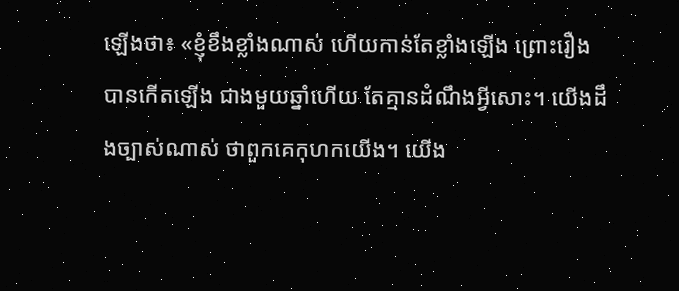ឡើងថា៖ «ខ្ញុំខឹងខ្លាំងណាស់ ហើយកាន់តែខ្លាំងឡើង ព្រោះរឿងបានកើតឡើង ជាងមួយឆ្នាំហើយ តែគ្មានដំណឹងអ្វីសោះ។ យើងដឹងច្បាស់ណាស់ ថាពួកគេកុហកយើង។ យើង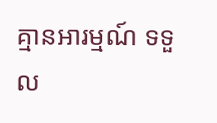គ្មានអារម្មណ៍ ទទួល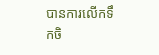បានការលើកទឹកចិ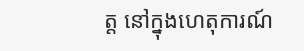ត្ត នៅក្នុងហេតុការណ៍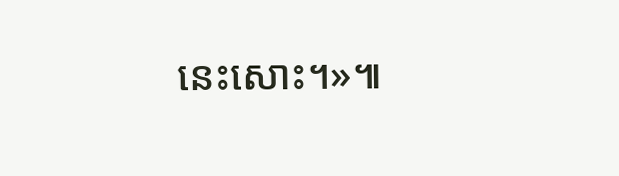នេះសោះ។»៕